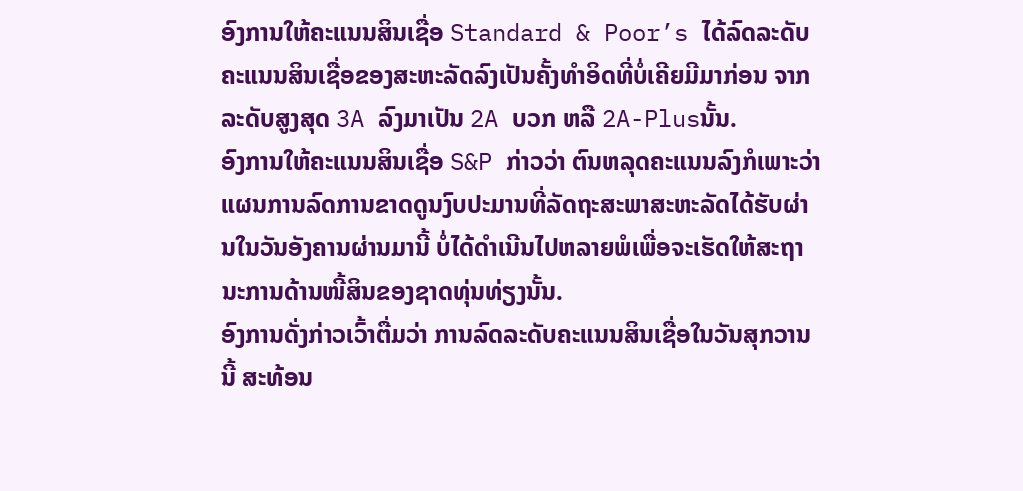ອົງການໃຫ້ຄະແນນສິນເຊື່ອ Standard & Poor’s ໄດ້ລົດລະດັບຄະແນນສິນເຊື່ອຂອງສະຫະລັດລົງເປັນຄັ້ງທໍາອິດທີ່ບໍ່ເຄີຍມີມາກ່ອນ ຈາກລະດັບສູງສຸດ 3A ລົງມາເປັນ 2A ບວກ ຫລື 2A-Plusນັ້ນ.
ອົງການໃຫ້ຄະແນນສິນເຊື່ອ S&P ກ່າວວ່າ ຕົນຫລຸດຄະແນນລົງກໍເພາະວ່າ ແຜນການລົດການຂາດດູນງົບປະມານທີ່ລັດຖະສະພາສະຫະລັດໄດ້ຮັບຜ່ານໃນວັນອັງຄານຜ່ານມານີ້ ບໍ່ໄດ້ດໍາເນີນໄປຫລາຍພໍເພື່ອຈະເຮັດໃຫ້ສະຖານະການດ້ານໜີ້ສິນຂອງຊາດທຸ່ນທ່ຽງນັ້ນ.
ອົງການດັ່ງກ່າວເວົ້າຕື່ມວ່າ ການລົດລະດັບຄະແນນສິນເຊື່ອໃນວັນສຸກວານນີ້ ສະທ້ອນ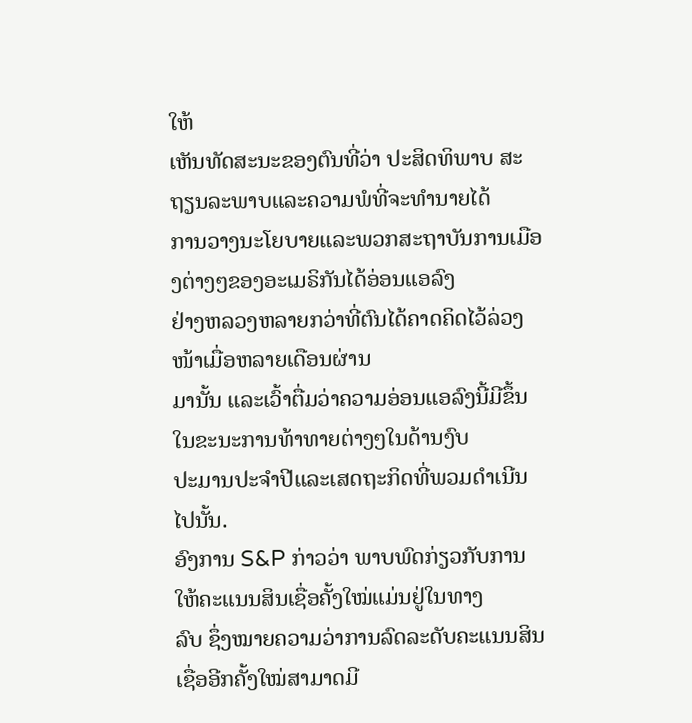ໃຫ້
ເຫັນທັດສະນະຂອງຕົນທີ່ວ່າ ປະສິດທິພາບ ສະຖຽນລະພາບແລະຄວາມພໍທີ່ຈະທໍານາຍໄດ້
ການວາງນະໂຍບາຍແລະພວກສະຖາບັນການເມືອງຕ່າງໆຂອງອະເມຣິກັນໄດ້ອ່ອນແອລົງ
ຢ່າງຫລວງຫລາຍກວ່າທີ່ຕົນໄດ້ຄາດຄິດໄວ້ລ່ວງໜ້າເມື່ອຫລາຍເດືອນຜ່ານ
ມານັ້ນ ແລະເວົ້າຕື່ມວ່າຄວາມອ່ອນແອລົງນີ້ມີຂຶ້ນໃນຂະນະການທ້າທາຍຕ່າງໆໃນດ້ານງົບ
ປະມານປະຈໍາປີແລະເສດຖະກິດທີ່ພວມດໍາເນີນໄປນັ້ນ.
ອົງການ S&P ກ່າວວ່າ ພາບພົດກ່ຽວກັບການໃຫ້ຄະແນນສິນເຊື່ອຄັ້ງໃໝ່ແມ່ນຢູ່ໃນທາງ
ລົບ ຊຶ່ງໝາຍຄວາມວ່າການລົດລະດັບຄະແນນສິນເຊື່ອອີກຄັ້ງໃໝ່ສາມາດມີ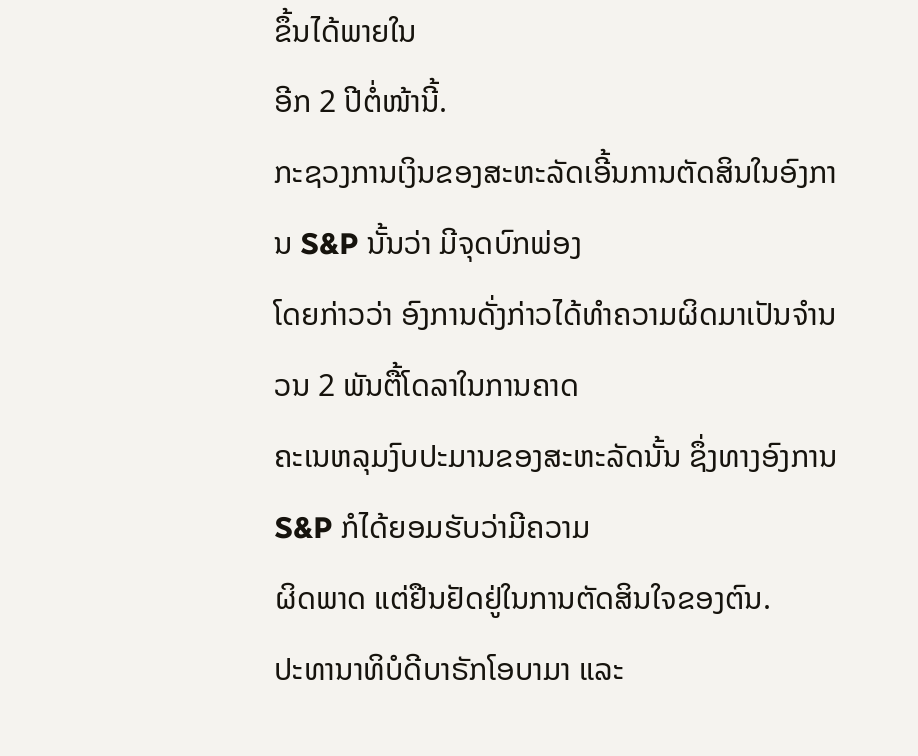ຂຶ້ນໄດ້ພາຍໃນ
ອີກ 2 ປີຕໍ່ໜ້ານີ້.
ກະຊວງການເງິນຂອງສະຫະລັດເອີ້ນການຕັດສິນໃນອົງການ S&P ນັ້ນວ່າ ມີຈຸດບົກພ່ອງ
ໂດຍກ່າວວ່າ ອົງການດັ່ງກ່າວໄດ້ທໍາຄວາມຜິດມາເປັນຈໍານວນ 2 ພັນຕື້ໂດລາໃນການຄາດ
ຄະເນຫລຸມງົບປະມານຂອງສະຫະລັດນັ້ນ ຊຶ່ງທາງອົງການ S&P ກໍໄດ້ຍອມຮັບວ່າມີຄວາມ
ຜິດພາດ ແຕ່ຢືນຢັດຢູ່ໃນການຕັດສິນໃຈຂອງຕົນ.
ປະທານາທິບໍດີບາຣັກໂອບາມາ ແລະ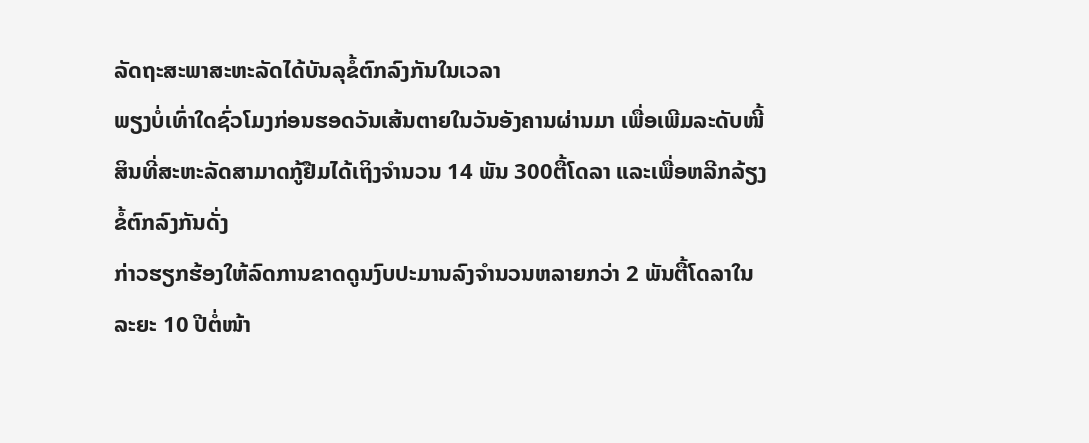ລັດຖະສະພາສະຫະລັດໄດ້ບັນລຸຂໍ້ຕົກລົງກັນໃນເວລາ
ພຽງບໍ່ເທົ່າໃດຊົ່ວໂມງກ່ອນຮອດວັນເສ້ນຕາຍໃນວັນອັງຄານຜ່ານມາ ເພື່ອເພີມລະດັບໜີ້
ສິນທີ່ສະຫະລັດສາມາດກູ້ຢືມໄດ້ເຖິງຈໍານວນ 14 ພັນ 300ຕື້ໂດລາ ແລະເພື່ອຫລີກລ້ຽງ
ຂໍ້ຕົກລົງກັນດັ່ງ
ກ່າວຮຽກຮ້ອງໃຫ້ລົດການຂາດດູນງົບປະມານລົງຈໍານວນຫລາຍກວ່າ 2 ພັນຕື້ໂດລາໃນ
ລະຍະ 10 ປີຕໍ່ໜ້າ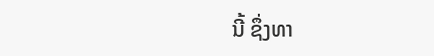ນີ້ ຊຶ່ງທາ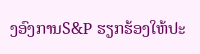ງອົງການS&P ຮຽກຮ້ອງໃຫ້ປະ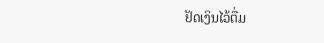ຢັດເງິນໄວ້ຕື່ມ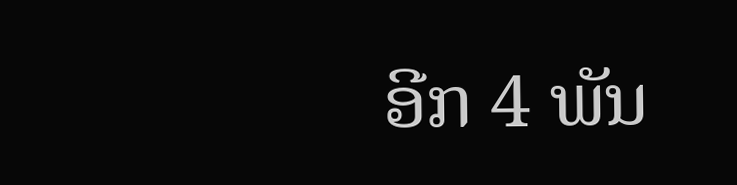ອີກ 4 ພັນ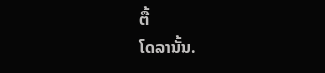ຕື້
ໂດລານັ້ນ.